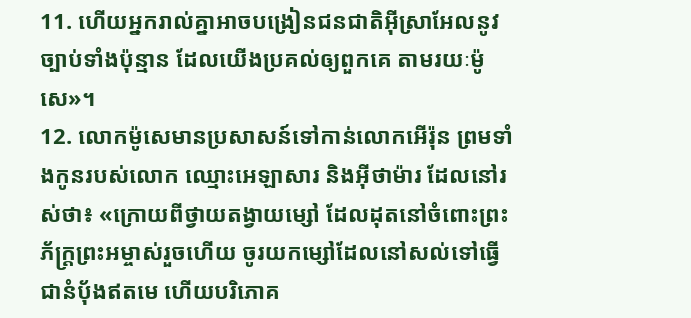11. ហើយអ្នករាល់គ្នាអាចបង្រៀនជនជាតិអ៊ីស្រាអែលនូវច្បាប់ទាំងប៉ុន្មាន ដែលយើងប្រគល់ឲ្យពួកគេ តាមរយៈម៉ូសេ»។
12. លោកម៉ូសេមានប្រសាសន៍ទៅកាន់លោកអើរ៉ុន ព្រមទាំងកូនរបស់លោក ឈ្មោះអេឡាសារ និងអ៊ីថាម៉ារ ដែលនៅរស់ថា៖ «ក្រោយពីថ្វាយតង្វាយម្សៅ ដែលដុតនៅចំពោះព្រះភ័ក្ត្រព្រះអម្ចាស់រួចហើយ ចូរយកម្សៅដែលនៅសល់ទៅធ្វើជានំប៉័ងឥតមេ ហើយបរិភោគ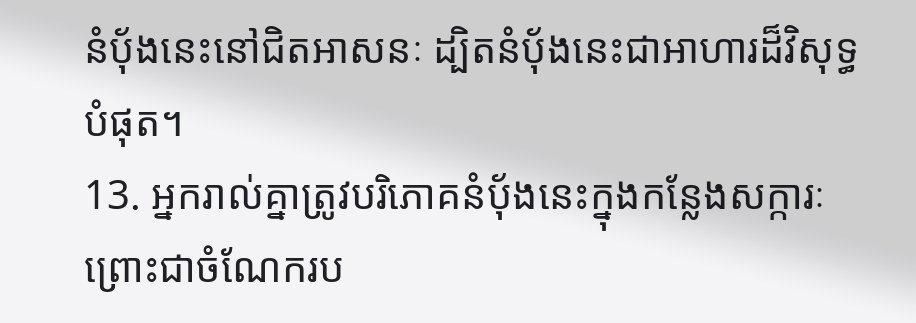នំប៉័ងនេះនៅជិតអាសនៈ ដ្បិតនំប៉័ងនេះជាអាហារដ៏វិសុទ្ធបំផុត។
13. អ្នករាល់គ្នាត្រូវបរិភោគនំប៉័ងនេះក្នុងកន្លែងសក្ការៈ ព្រោះជាចំណែករប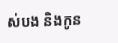ស់បង និងកូន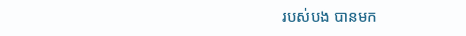របស់បង បានមក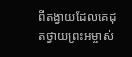ពីតង្វាយដែលគេដុតថ្វាយព្រះអម្ចាស់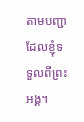តាមបញ្ជាដែលខ្ញុំទទួលពីព្រះអង្គ។